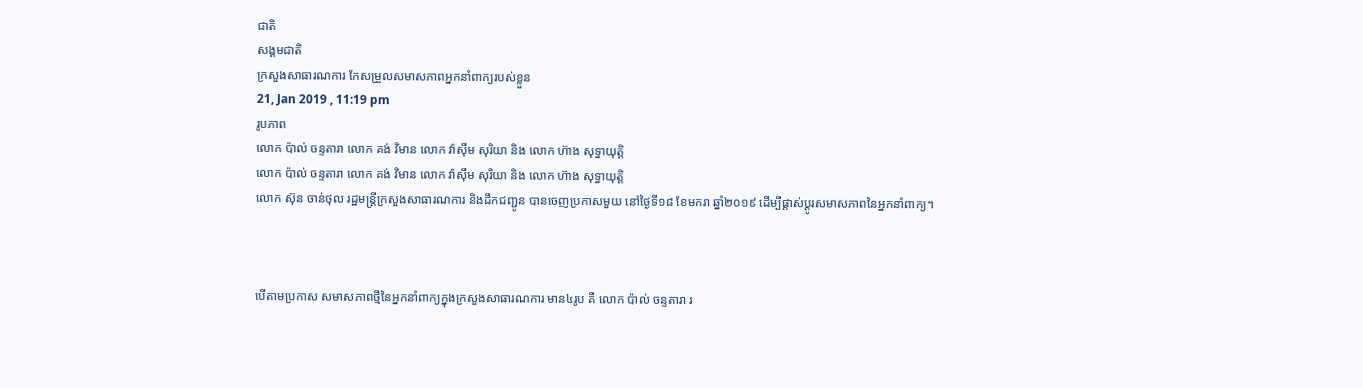ជាតិ
សង្គមជាតិ
ក្រសួងសាធារណការ កែសម្រួលសមាសភាពអ្នកនាំពាក្យរបស់ខ្លួន
21, Jan 2019 , 11:19 pm
រូបភាព
លោក ប៉ាល់ ចន្ទតារា លោក គង់ វិមាន លោក វ៉ាស៊ឹម សុរិយា និង លោក ហ៊ាង សុទ្ធាយុត្តិ
លោក ប៉ាល់ ចន្ទតារា លោក គង់ វិមាន លោក វ៉ាស៊ឹម សុរិយា និង លោក ហ៊ាង សុទ្ធាយុត្តិ
លោក ស៊ុន ចាន់ថុល រដ្ឋមន្ត្រីក្រសួងសាធារណការ និងដឹកជញ្ជូន បានចេញប្រកាសមួយ នៅថ្ងៃទី១៨ ខែមករា ឆ្នាំ២០១៩ ដើម្បីផ្តាស់ប្តូរសមាសភាពនៃអ្នកនាំពាក្យ។



បើតាមប្រកាស សមាសភាពថ្មីនៃអ្នកនាំពាក្យក្នុងក្រសួងសាធារណការ មាន៤រូប គឺ លោក ប៉ាល់ ចន្ទតារា រ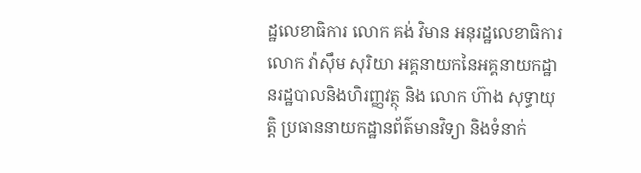ដ្ឋលេខាធិការ លោក គង់ វិមាន អនុរដ្ឋលេខាធិការ លោក វ៉ាស៊ឹម សុរិយា អគ្គនាយកនៃអគ្គនាយកដ្ឋានរដ្ឋបាលនិងហិរញ្ញវត្ថុ និង លោក ហ៊ាង សុទ្ធាយុត្តិ ប្រធាននាយកដ្ឋានព័ត៌មានវិទ្យា និងទំនាក់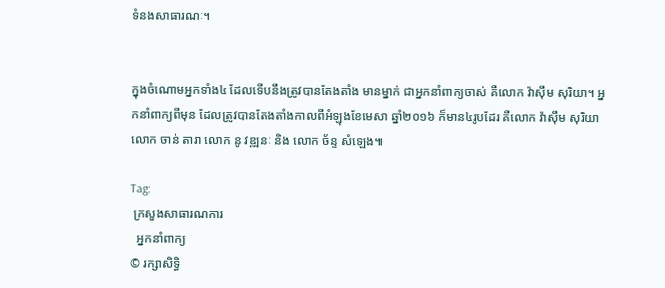ទំនងសាធារណៈ។


ក្នុងចំណោមអ្នកទាំង៤ ដែលទើបនឹងត្រូវបានតែងតាំង មានម្នាក់ ជាអ្នកនាំពាក្យចាស់ គឺលោក វ៉ាស៊ឹម សុរិយា។ អ្នកនាំពាក្យពីមុន ដែលត្រូវបានតែងតាំងកាលពីអំឡុងខែមេសា ឆ្នាំ២០១៦ ក៏មាន៤រូបដែរ គឺលោក វ៉ាស៊ឹម សុរិយា លោក ចាន់ តារា លោក នូ វឌ្ឍនៈ និង លោក ច័ន្ទ សំឡេង៕

Tag:
 ក្រសួងសាធារណការ
  អ្នកនាំពាក្យ
© រក្សាសិទ្ធិ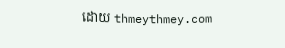ដោយ thmeythmey.com